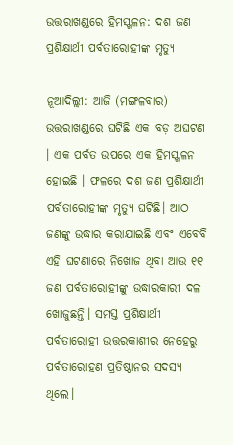ଉତ୍ତରାଖଣ୍ଡରେ ହିମସ୍ଖଳନ: ଦଶ ଜଣ ପ୍ରଶିକ୍ଷାର୍ଥୀ ପର୍ବତାରୋହୀଙ୍କ ମୃତ୍ୟୁ

ନୂଆଦିଲ୍ଲୀ: ଆଜି (ମଙ୍ଗଳବାର) ଉତ୍ତରାଖଣ୍ଡରେ ଘଟିଛି ଏକ ବଡ଼ ଅଘଟଣ । ଏକ ପର୍ବତ ଉପରେ ଏକ ହିମସ୍ଖଳନ ହୋଇଛି । ଫଳରେ ଦଶ ଜଣ ପ୍ରଶିକ୍ଷାର୍ଥୀ ପର୍ବତାରୋହୀଙ୍କ ମୃତ୍ୟୁ ଘଟିଛି। ଆଠ ଜଣଙ୍କୁ ଉଦ୍ଧାର କରାଯାଇଛି ଏବଂ ଏବେବି ଏହି ଘଟଣାରେ ନିଖୋଜ ଥିବା ଆଉ ୧୧ ଜଣ ପର୍ବତାରୋହୀଙ୍କୁ ଉଦ୍ଧାରକାରୀ ଦଳ ଖୋଜୁଛନ୍ତି। ସମସ୍ତ ପ୍ରଶିକ୍ଷାର୍ଥୀ ପର୍ବତାରୋହୀ ଉତ୍ତରକାଶୀର ନେହେରୁ ପର୍ବତାରୋହଣ ପ୍ରତିଷ୍ଠାନର ସଦସ୍ୟ ଥିଲେ।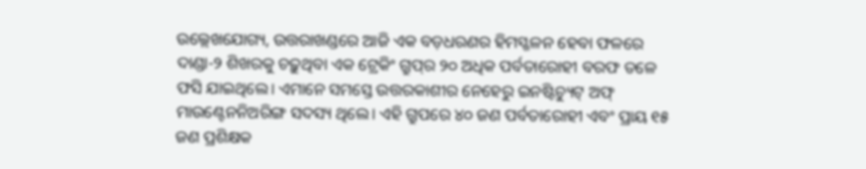ଉଲ୍ଲେଖଯୋଗ୍ୟ, ଉତ୍ତରାଖଣ୍ଡରେ ଆଜି ଏକ ବଡ଼ଧରଣର ହିମସ୍ଖଳନ ହେବା ଫଳରେ ଦାଣ୍ଡା-୨ ଶିଖରକୁ ଚଢ଼ୁଥିବା ଏକ ଟ୍ରେକିଂ ଗ୍ରୁପ୍‌ର ୨୦ ଅଧିକ ପର୍ବତାରୋହୀ ବରଫ ତଳେ ଫସି ଯାଇଥିଲେ। ଏମାନେ ସମସ୍ତେ ଉତ୍ତରକାଶୀର ନେହେରୁ ଇନଷ୍ଟିଚ୍ୟୁଟ୍‌ ଅଫ୍‌ ମାଉଣ୍ଟେନନିଅରିଙ୍ଗ ସଦସ୍ୟ ଥିଲେ। ଏହି ଗ୍ରୁପରେ ୪୦ ଜଣ ପର୍ବତାରୋହୀ ଏବଂ ପ୍ରାୟ ୧୫ ଜଣ ପ୍ରଶିକ୍ଷକ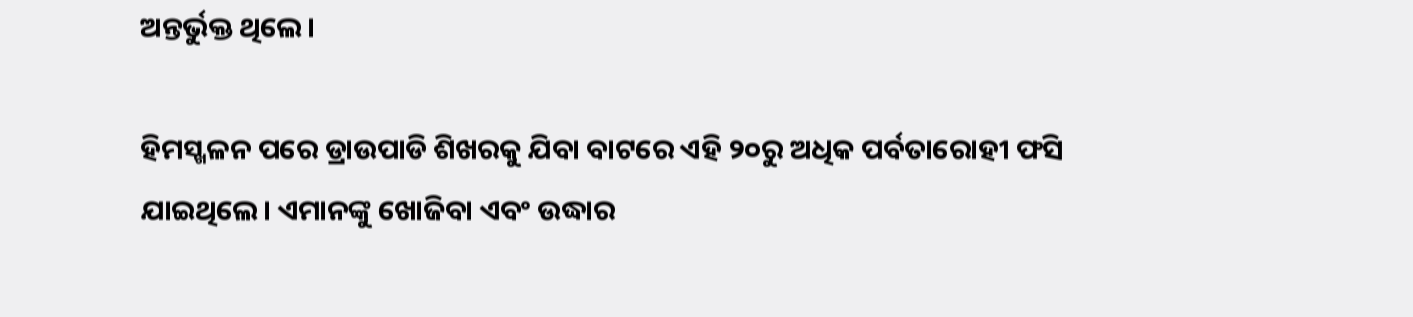ଅନ୍ତର୍ଭୁକ୍ତ ଥିଲେ।

ହିମସ୍ଖଳନ ପରେ ଡ୍ରାଉପାଡି ଶିଖରକୁ ଯିବା ବାଟରେ ଏହି ୨୦ରୁ ଅଧିକ ପର୍ବତାରୋହୀ ଫସି ଯାଇଥିଲେ। ଏମାନଙ୍କୁ ଖୋଜିବା ଏବଂ ଉଦ୍ଧାର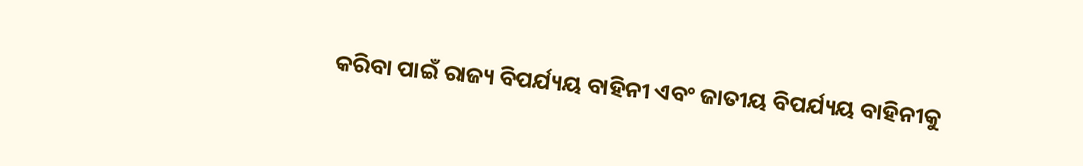କରିବା ପାଇଁ ରାଜ୍ୟ ବିପର୍ଯ୍ୟୟ ବାହିନୀ ଏବଂ ଜାତୀୟ ବିପର୍ଯ୍ୟୟ ବାହିନୀକୁ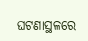ଘଟଣାସ୍ଥଳରେ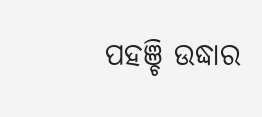ପହଞ୍ଚି ଉଦ୍ଧାର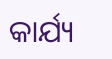କାର୍ଯ୍ୟ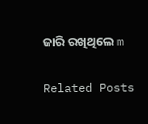ଜାରି ରଖିଥିଲେ m

Related Posts